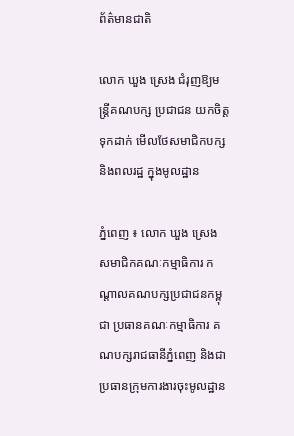ព័ត៌មានជាតិ

លោក ឃួង ស្រេង ជំរុញឱ្យមន្ត្រីគណបក្ស ប្រជាជន យកចិត្តទុកដាក់ មើលថែសមាជិកបក្ស និងពលរដ្ឋ ក្នុងមូលដ្ឋាន

ភ្នំពេញ ៖ លោក ឃួង ស្រេង សមាជិកគណៈកម្មាធិការ កណ្តាលគណបក្សប្រជាជនកម្ពុជា ប្រធានគណៈកម្មាធិការ គណបក្សរាជធានីភ្នំពេញ និងជាប្រធានក្រុមការងារចុះមូលដ្ឋាន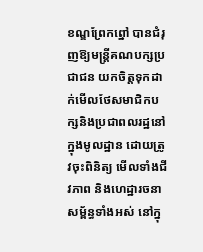ខណ្ឌព្រែកព្នៅ បានជំរុញឱ្យមន្ត្រីគណបក្សប្រជាជន យកចិត្តទុកដាក់មើលថែសមាជិកបក្សនិងប្រជាពលរដ្ឋនៅក្នុងមូលដ្ឋាន ដោយត្រូវចុះពិនិត្យ មើលទាំងជីវភាព និងហេដ្ឋារចនាសម្ព័ន្ធទាំងអស់ នៅក្នុ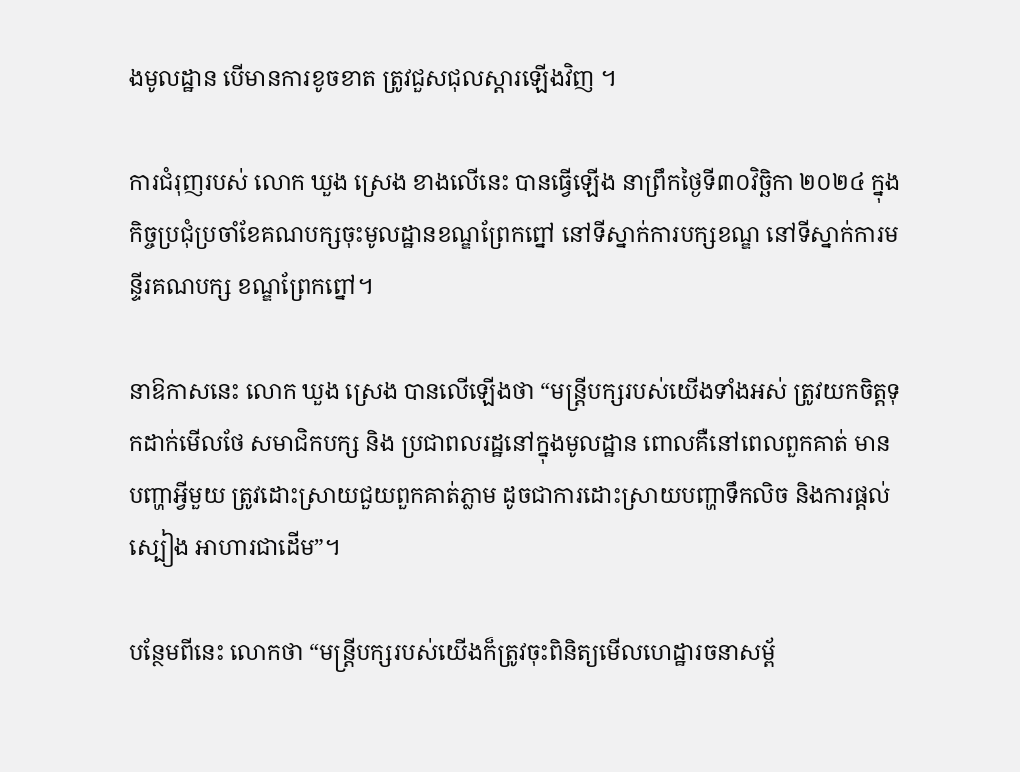ងមូលដ្ឋាន បើមានការខូចខាត ត្រូវជួសជុលស្តារឡើងវិញ ។

ការជំរុញរបស់ លោក ឃួង ស្រេង ខាងលើនេះ បានធ្វើឡើង នាព្រឹកថ្ងៃទី៣០វិច្ឆិកា ២០២៤ ក្នុងកិច្ចប្រជុំប្រចាំខែគណបក្សចុះមូលដ្ឋានខណ្ឌព្រែកព្នៅ នៅទីស្នាក់ការបក្សខណ្ឌ នៅទីស្នាក់ការមន្ទីរគណបក្ស ខណ្ឌព្រែកព្នៅ។

នាឱកាសនេះ លោក ឃួង ស្រេង បានលើឡើងថា “មន្ត្រីបក្សរបស់យើងទាំងអស់ ត្រូវយកចិត្តទុកដាក់មើលថែ សមាជិកបក្ស និង ប្រជាពលរដ្ឋនៅក្នុងមូលដ្ឋាន ពោលគឺនៅពេលពួកគាត់ មានបញ្ហាអ្វីមួយ ត្រូវដោះស្រាយជួយពួកគាត់ភ្លាម ដូចជាការដោះស្រាយបញ្ហាទឹកលិច និងការផ្តល់ស្បៀង អាហារជាដើម”។

បន្ថែមពីនេះ លោកថា “មន្ត្រីបក្សរបស់យើងក៏ត្រូវចុះពិនិត្យមើលហេដ្ឋារចនាសម្ព័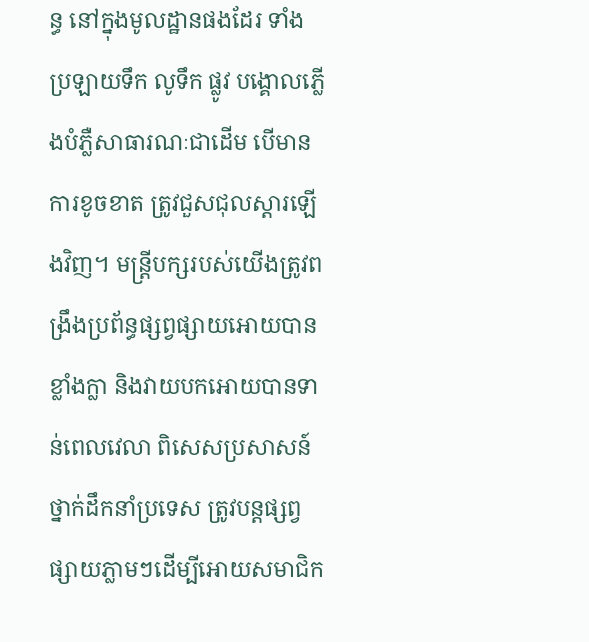ន្ធ នៅក្នុងមូលដ្ឋានផងដែរ ទាំងប្រឡាយទឹក លូទឹក ផ្លូវ បង្គោលភ្លើងបំភ្លឺសាធារណៈជាដើម បើមានការខូចខាត ត្រូវជួសជុលស្តារឡើងវិញ។ មន្ត្រីបក្សរបស់យើងត្រូវពង្រឹងប្រព័ន្ធផ្សព្វផ្សាយអោយបានខ្លាំងក្លា និងវាយបកអោយបានទាន់ពេលវេលា ពិសេសប្រសាសន៍ថ្នាក់ដឹកនាំប្រទេស ត្រូវបន្តផ្សព្វផ្សាយភ្លាមៗដើម្បីអោយសមាជិក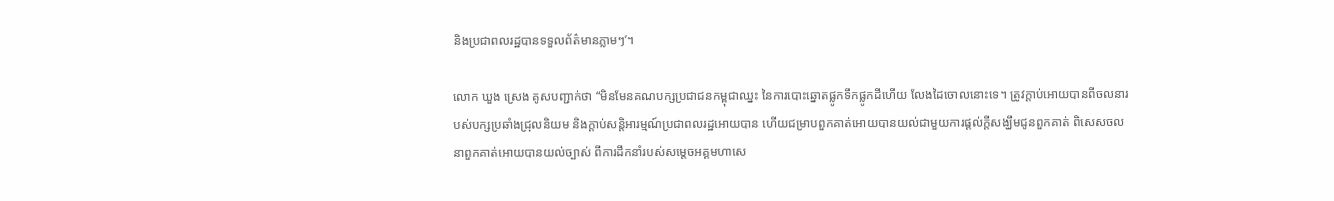និងប្រជាពលរដ្ឋបានទទួលព័ត៌មានភ្លាមៗ’។

លោក ឃួង ស្រេង គូសបញ្ជាក់ថា “មិនមែនគណបក្សប្រជាជនកម្ពុជាឈ្នះ នៃការបោះឆ្នោតផ្លូកទឹកផ្លូកដីហើយ លែងដៃចោលនោះទេ។ ត្រូវក្តាប់អោយបានពីចលនារបស់បក្សប្រឆាំងជ្រុលនិយម និងក្តាប់សន្តិអារម្មណ៍ប្រជាពលរដ្ឋអោយបាន ហើយជម្រាបពួកគាត់អោយបានយល់ជាមួយការផ្តល់ក្តីសង្ឃឹមជូនពួកគាត់ ពិសេសចលនាពួកគាត់អោយបានយល់ច្បាស់ ពីការដឹកនាំរបស់សម្តេចអគ្គមហាសេ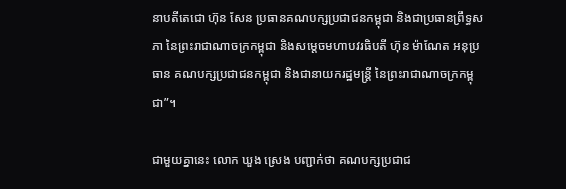នាបតីតេជោ ហ៊ុន សែន ប្រធានគណបក្សប្រជាជនកម្ពុជា និងជាប្រធានព្រឹទ្ធសភា នៃព្រះរាជាណាចក្រកម្ពុជា និងសម្តេចមហាបវរធិបតី ហ៊ុន ម៉ាណែត អនុប្រធាន គណបក្សប្រជាជនកម្ពុជា និងជានាយករដ្ឋមន្ត្រី នៃព្រះរាជាណាចក្រកម្ពុជា”។

ជាមួយគ្នានេះ លោក ឃួង ស្រេង បញ្ជាក់ថា គណបក្សប្រជាជ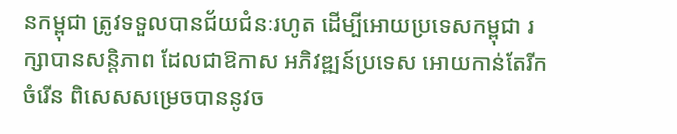នកម្ពុជា ត្រូវទទួលបានជ័យជំនៈរហូត ដើម្បីអោយប្រទេសកម្ពុជា រក្សាបានសន្តិភាព ដែលជាឱកាស អភិវឌ្ឍន៍ប្រទេស អោយកាន់តែរីកចំរើន ពិសេសសម្រេចបាននូវច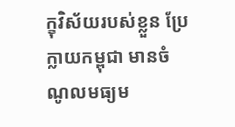ក្ខុវិស័យរបស់ខ្លួន ប្រែក្លាយកម្ពុជា មានចំណូលមធ្យម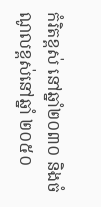កំរិតខ្ពស់ នៅឆ្នាំ២០៣០ និងចំណូលខ្ពស់នៅឆ្នាំ ២០៥០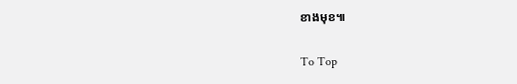ខាងមុខ៕

To Top